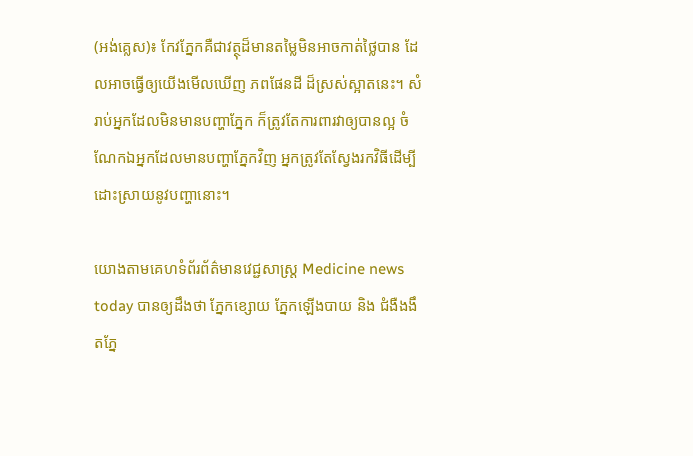(អង់គ្លេស)៖ កែវភ្នែកគឺជាវត្ថុដ៏មានតម្លៃមិនអាចកាត់ថ្លៃបាន ដែលអាចធ្វើឲ្យយើងមើលឃើញ ភពផែនដី ដ៏ស្រស់ស្អាតនេះ។ សំរាប់អ្នកដែលមិនមានបញ្ហាភ្នែក ក៏ត្រូវតែការពារវាឲ្យបានល្អ ចំណែកឯអ្នកដែលមានបញ្ហាភ្នែកវិញ អ្នកត្រូវតែស្វែងរកវិធីដើម្បីដោះស្រាយនូវបញ្ហានោះ។

យោងតាមគេហទំព័រព័ត៌មានវេជ្ជសាស្រ្ត Medicine news today បានឲ្យដឹងថា ភ្នែកខ្សោយ ភ្នែកឡើងបាយ និង ជំងឺងងឹតភ្នែ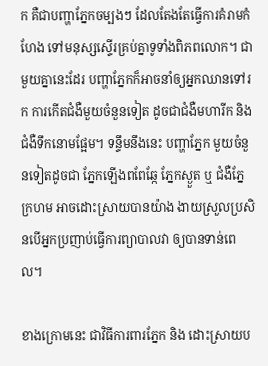ក គឺជាបញ្ហាភ្នែកចម្បងៗ ដែលតែងតែធ្វើការគំរាមកំហែង ទៅមនុស្សស្ទើរគ្រប់គ្នាទូទាំងពិភពលោក។ ជាមួយគ្នានេះដែរ បញ្ហាភ្នែកក៏អាចនាំឲ្យអ្នកឈានទៅរក ការកើតជំងឺមួយចំនួនទៀត ដូចជាជំងឺមហារីក និង ជំងឺទឹកនោមផ្អែម។ ទន្ទឹមនឹងនេះ បញ្ហាភ្នែក មួយចំនួនទៀតដូចជា ភ្នែកឡើងពពែឆ្កែ ភ្នែកស្ងួត ឬ ជំងឺភ្នែក្រហម អាចដោះស្រាយបានយ៉ាង ងាយស្រួលប្រសិនបើអ្នកប្រញាប់ធ្វើការព្យាបាលវា ឲ្យបានទាន់ពេល។

ខាងក្រោមនេះ ជាវិធីការពារភ្នែក និង ដោះស្រាយប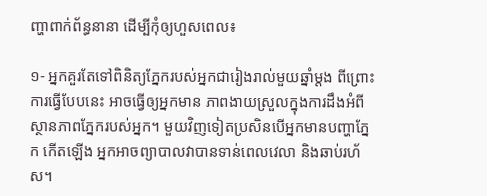ញ្ហាពាក់ព័ន្ធនានា ដើម្បីកុំឲ្យហួសពេល៖

១- អ្នកគួរតែទៅពិនិត្យភ្នែករបស់អ្នកជារៀងរាល់មួយឆ្នាំម្តង ពីព្រោះការធ្វើបែបនេះ អាចធ្វើឲ្យអ្នកមាន ភាពងាយស្រួលក្នុងការដឹងអំពីស្ថានភាពភ្នែករបស់អ្នក។ មួយវិញទៀតប្រសិនបើអ្នកមានបញ្ហាភ្នែក កើតឡើង អ្នកអាចព្យាបាលវាបានទាន់ពេលវេលា និងឆាប់រហ័ស។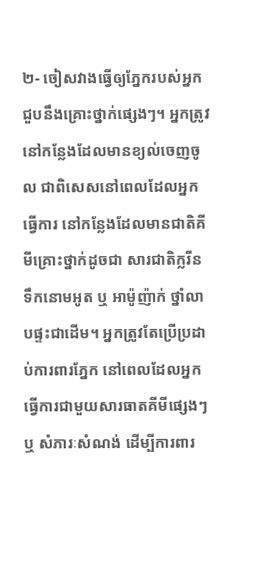២- ចៀសវាងធ្វើឲ្យភ្នែករបស់អ្នកជួបនឹងគ្រោះថ្នាក់ផ្សេងៗ។ អ្នកត្រូវនៅកន្លែងដែលមានខ្យល់ចេញចូល ជាពិសេសនៅពេលដែលអ្នកធ្វើការ នៅកន្លែងដែលមានជាតិគីមីគ្រោះថ្នាក់ដូចជា សារជាតិក្លរីន ទឹកនោមអូត ឬ អាម៉ូញ៉ាក់ ថ្នាំលាបផ្ទះជាដើម។ អ្នកត្រូវតែប្រើប្រដាប់ការពារភ្នែក នៅពេលដែលអ្នក ធ្វើការជាមួយសារធាតគីមីផ្សេងៗ ឬ សំភារៈសំណង់ ដើម្បីការពារ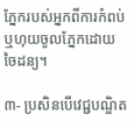ភ្នែករបស់អ្នកពីការកំពប់ ឬហុយចូលភ្នែកដោយចៃដន្យ។

៣- ប្រសិនបើវេជ្ជបណ្ឌិត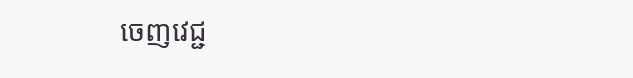ចេញវេជ្ជ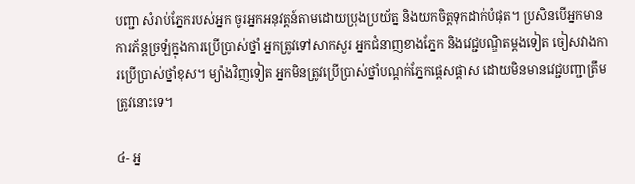បញ្ជា សំរាប់ភ្នែករបស់អ្នក ចូរអ្នកអនុវត្តន៍តាមដោយប្រុងប្រយ័ត្ន និងយកចិត្តទុកដាក់បំផុត។ ប្រសិនបើអ្នកមានការភ័ន្តច្រឡំក្នុងការប្រើប្រាស់ថ្នាំ អ្នកត្រូវទៅសាកសួរ អ្នកជំនាញខាងភ្នែក និងវេជ្ជបណ្ឌិតម្តងទៀត ចៀសវាងការប្រើប្រាស់ថ្នាំខុស។ ម្យ៉ាងវិញទៀត អ្នកមិនត្រូវប្រើប្រាស់ថ្នាំបណ្តក់ភ្នែកផ្តេសផ្តាស ដោយមិនមានវេជ្ជបញ្ជាត្រឹមត្រូវនោះទេ។

៤- អ្ន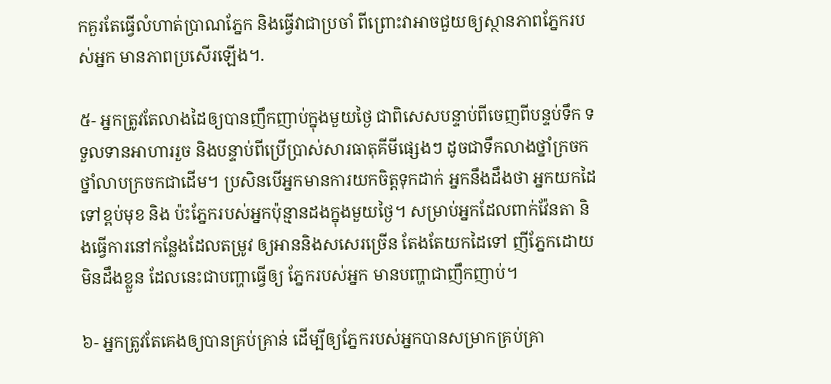កគួរតែធ្វើលំហាត់ប្រាណភ្នែក និងធ្វើវាជាប្រចាំ ពីព្រោះវាអាចជួយឲ្យស្ថានភាពភ្នែករបស់អ្នក មានភាពប្រសើរឡើង។.

៥- អ្នកត្រូវតែលាងដៃឲ្យបានញឹកញាប់ក្នុងមួយថ្ងៃ ជាពិសេសបន្ទាប់ពីចេញពីបន្ទប់ទឹក ទទួលទានអាហាររួច និងបន្ទាប់ពីប្រើប្រាស់សារធាតុគីមីផ្សេងៗ ដូចជាទឹកលាងថ្នាំក្រចក ថ្នាំលាបក្រចកជាដើម។ ប្រសិនបើអ្នកមានការយកចិត្តទុកដាក់ អ្នកនឹងដឹងថា អ្នកយកដៃទៅខ្ពប់មុខ និង ប៉ះភ្នែករបស់អ្នកប៉ុន្មានដងក្នុងមួយថ្ងៃ។ សម្រាប់អ្នកដែលពាក់វ៉ែនតា និងធ្វើការនៅកន្លែងដែលតម្រូវ ឲ្យអាននិងសសេរច្រើន តែងតែយកដៃទៅ ញីភ្នែកដោយមិនដឹងខ្លួន ដែលនេះជាបញ្ហាធ្វើឲ្យ ភ្នែករបស់អ្នក មានបញ្ហាជាញឹកញាប់។

៦- អ្នកត្រូវតែគេងឲ្យបានគ្រប់គ្រាន់ ដើម្បីឲ្យភ្នែករបស់អ្នកបានសម្រាកគ្រប់គ្រា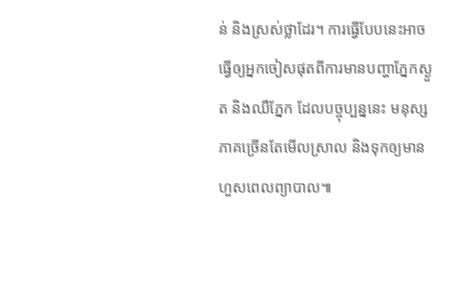ន់ និងស្រស់ថ្លាដែរ។ ការធ្វើបែបនេះអាចធ្វើឲ្យអ្នកចៀសផុតពីការមានបញ្ហាភ្នែកស្ងួត និងឈឺភ្នែក ដែលបច្ចុប្បន្ននេះ មនុស្សភាគច្រើនតែមើលស្រាល និងទុកឲ្យមានហួសពេលព្យាបាល៕